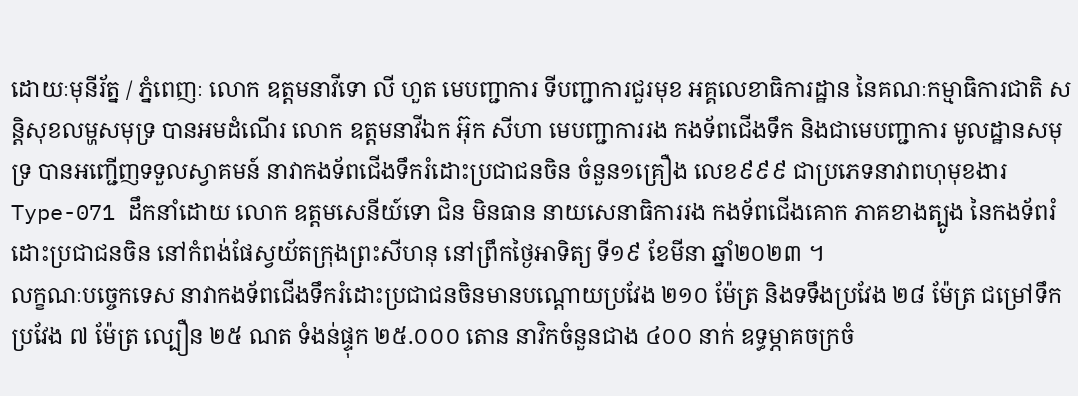ដោយៈមុនីរ័ត្ន / ភ្នំពេញៈ លោក ឧត្តមនាវីទោ លី ហួត មេបញ្ជាការ ទីបញ្ជាការជួរមុខ អគ្គលេខាធិការដ្ឋាន នៃគណៈកម្មាធិការជាតិ សន្តិសុខលម្ហសមុទ្រ បានអមដំណើរ លោក ឧត្តមនាវីឯក អ៊ុក សីហា មេបញ្ជាការរង កងទ័ពជើងទឹក និងជាមេបញ្ជាការ មូលដ្ឋានសមុទ្រ បានអញ្ជើញទទួលស្វាគមន៍ នាវាកងទ័ពជើងទឹករំដោះប្រជាជនចិន ចំនួន១គ្រឿង លេខ៩៩៩ ជាប្រភេទនាវាពហុមុខងារ Type-071 ដឹកនាំដោយ លោក ឧត្តមសេនីយ៍ទោ ជិន មិនធាន នាយសេនាធិការរង កងទ័ពជេីងគោក ភាគខាងត្បូង នៃកងទ័ពរំដោះប្រជាជនចិន នៅកំពង់ផែស្វយ័តក្រុងព្រះសីហនុ នៅព្រឹកថ្ងៃអាទិត្យ ទី១៩ ខែមីនា ឆ្នាំ២០២៣ ។
លក្ខណៈបច្ចេកទេស នាវាកងទ័ពជើងទឹករំដោះប្រជាជនចិនមានបណ្ដោយប្រវែង ២១០ ម៉ែត្រ និងទទឹងប្រវែង ២៨ ម៉ែត្រ ជម្រៅទឹកប្រវែង ៧ ម៉ែត្រ ល្បឿន ២៥ ណត ទំងន់ផ្ទុក ២៥.០០០ តោន នាវិកចំនួនជាង ៤០០ នាក់ ឧទ្ធម្ភាគចក្រចំ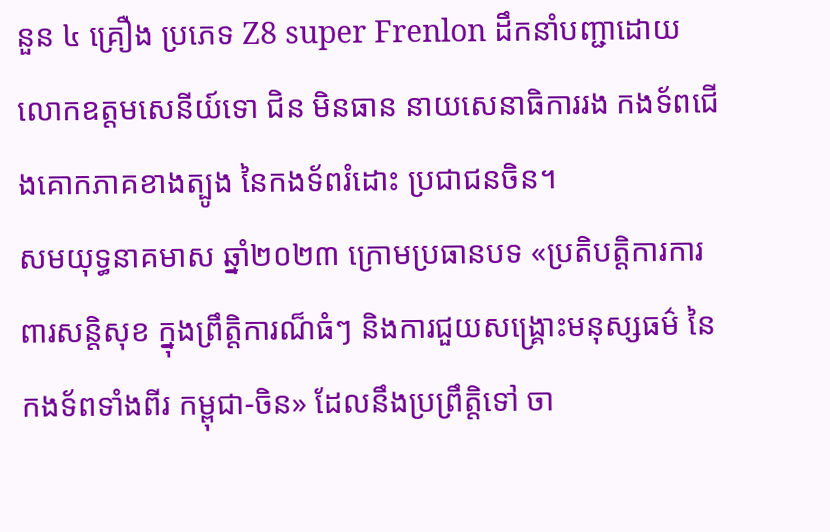នួន ៤ គ្រឿង ប្រភេទ Z8 super Frenlon ដឹកនាំបញ្ជាដោយលោកឧត្តមសេនីយ៍ទោ ជិន មិនធាន នាយសេនាធិការរង កងទ័ពជើងគោកភាគខាងត្បូង នៃកងទ័ពរំដោះ ប្រជាជនចិន។
សមយុទ្ធនាគមាស ឆ្នាំ២០២៣ ក្រោមប្រធានបទ «ប្រតិបត្តិការការពារសន្តិសុខ ក្នុងព្រឹត្តិការណ៏ធំៗ និងការជួយសង្គ្រោះមនុស្សធម៌ នៃកងទ័ពទាំងពីរ កម្ពុជា-ចិន» ដែលនឹងប្រព្រឹត្តិទៅ ចា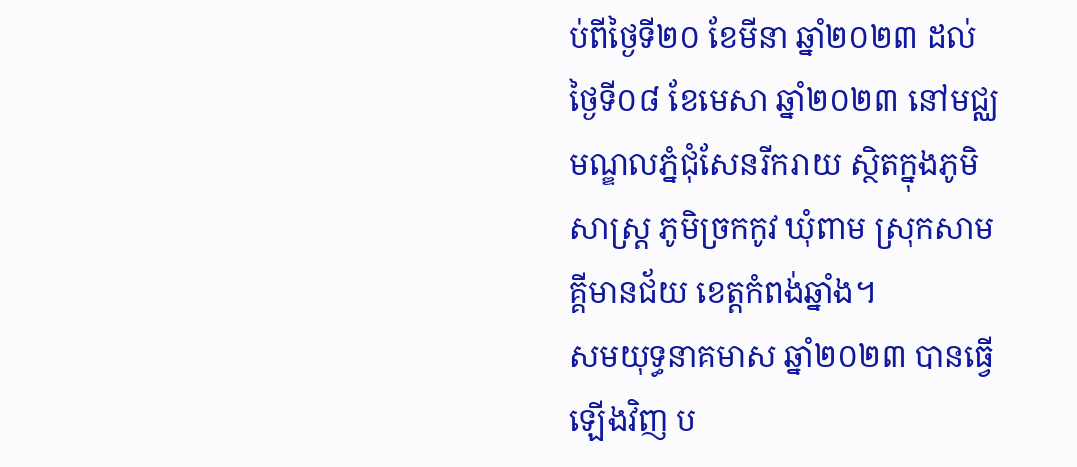ប់ពីថ្ងៃទី២០ ខែមីនា ឆ្នាំ២០២៣ ដល់ថ្ងៃទី០៨ ខែមេសា ឆ្នាំ២០២៣ នៅមជ្ឈមណ្ឌលភ្នំជុំសែនរីករាយ ស្ថិតក្នុងភូមិសាស្ត្រ ភូមិច្រកកូវ ឃុំពាម ស្រុកសាមគ្គីមានជ័យ ខេត្តកំពង់ឆ្នាំង។
សមយុទ្ធនាគមាស ឆ្នាំ២០២៣ បានធ្វើឡើងវិញ ប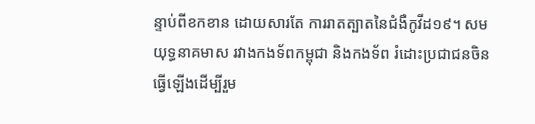ន្ទាប់ពីខកខាន ដោយសារតែ ការរាតត្បាតនៃជំងឺកូវីដ១៩។ សមយុទ្ធនាគមាស រវាងកងទ័ពកម្ពុជា និងកងទ័ព រំដោះប្រជាជនចិន ធ្វើឡើងដើម្បីរួម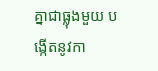គ្នាជាធ្លុងមួយ បង្កើតនូវកា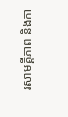រសាមគ្គីភាព និងកា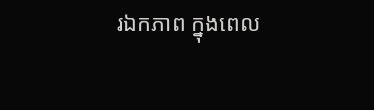រឯកភាព ក្នុងពេល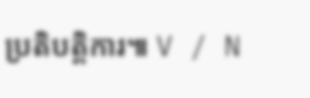ប្រតិបត្តិការ៕ V / N